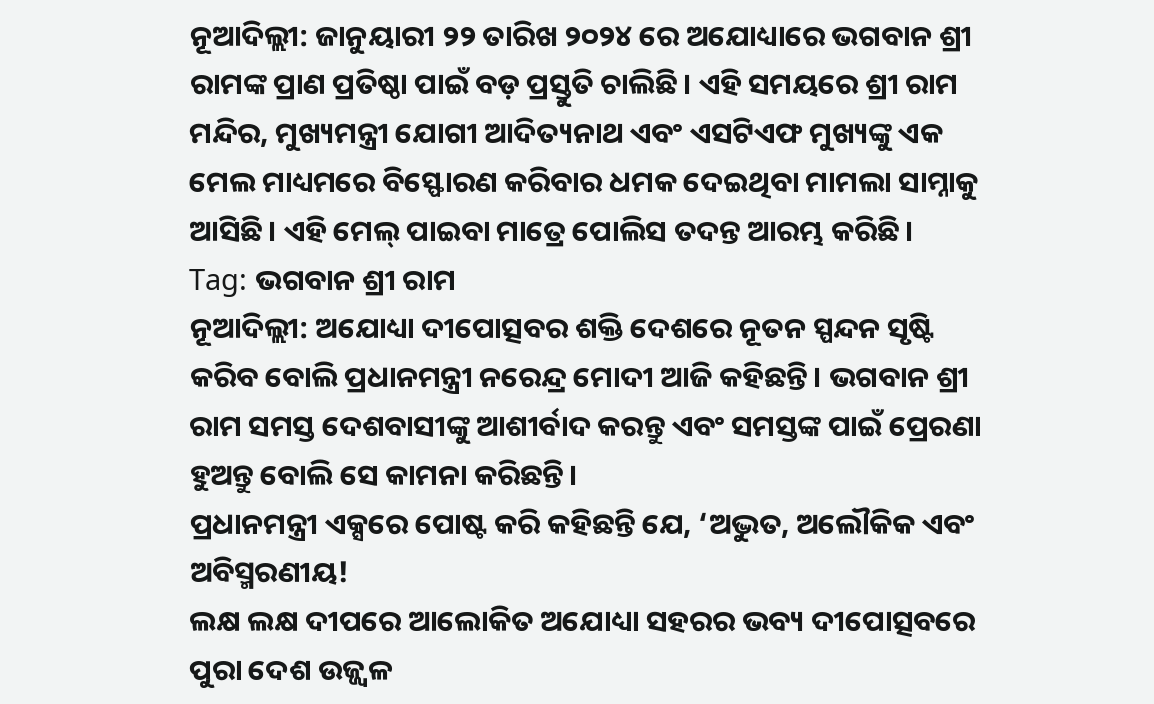ନୂଆଦିଲ୍ଲୀ: ଜାନୁୟାରୀ ୨୨ ତାରିଖ ୨୦୨୪ ରେ ଅଯୋଧ୍ୟାରେ ଭଗବାନ ଶ୍ରୀ ରାମଙ୍କ ପ୍ରାଣ ପ୍ରତିଷ୍ଠା ପାଇଁ ବଡ଼ ପ୍ରସ୍ତୁତି ଚାଲିଛି। ଏହି ସମୟରେ ଶ୍ରୀ ରାମ ମନ୍ଦିର, ମୁଖ୍ୟମନ୍ତ୍ରୀ ଯୋଗୀ ଆଦିତ୍ୟନାଥ ଏବଂ ଏସଟିଏଫ ମୁଖ୍ୟଙ୍କୁ ଏକ ମେଲ ମାଧ୍ୟମରେ ବିସ୍ଫୋରଣ କରିବାର ଧମକ ଦେଇଥିବା ମାମଲା ସାମ୍ନାକୁ ଆସିଛି। ଏହି ମେଲ୍ ପାଇବା ମାତ୍ରେ ପୋଲିସ ତଦନ୍ତ ଆରମ୍ଭ କରିଛି।
Tag: ଭଗବାନ ଶ୍ରୀ ରାମ
ନୂଆଦିଲ୍ଲୀ: ଅଯୋଧ୍ୟା ଦୀପୋତ୍ସବର ଶକ୍ତି ଦେଶରେ ନୂତନ ସ୍ପନ୍ଦନ ସୃଷ୍ଟି କରିବ ବୋଲି ପ୍ରଧାନମନ୍ତ୍ରୀ ନରେନ୍ଦ୍ର ମୋଦୀ ଆଜି କହିଛନ୍ତି। ଭଗବାନ ଶ୍ରୀ ରାମ ସମସ୍ତ ଦେଶବାସୀଙ୍କୁ ଆଶୀର୍ବାଦ କରନ୍ତୁ ଏବଂ ସମସ୍ତଙ୍କ ପାଇଁ ପ୍ରେରଣା ହୁଅନ୍ତୁ ବୋଲି ସେ କାମନା କରିଛନ୍ତି।
ପ୍ରଧାନମନ୍ତ୍ରୀ ଏକ୍ସରେ ପୋଷ୍ଟ କରି କହିଛନ୍ତି ଯେ, ‘ଅଦ୍ଭୁତ, ଅଲୌକିକ ଏବଂ ଅବିସ୍ମରଣୀୟ!
ଲକ୍ଷ ଲକ୍ଷ ଦୀପରେ ଆଲୋକିତ ଅଯୋଧ୍ୟା ସହରର ଭବ୍ୟ ଦୀପୋତ୍ସବରେ ପୁରା ଦେଶ ଉଜ୍ଜ୍ୱଳ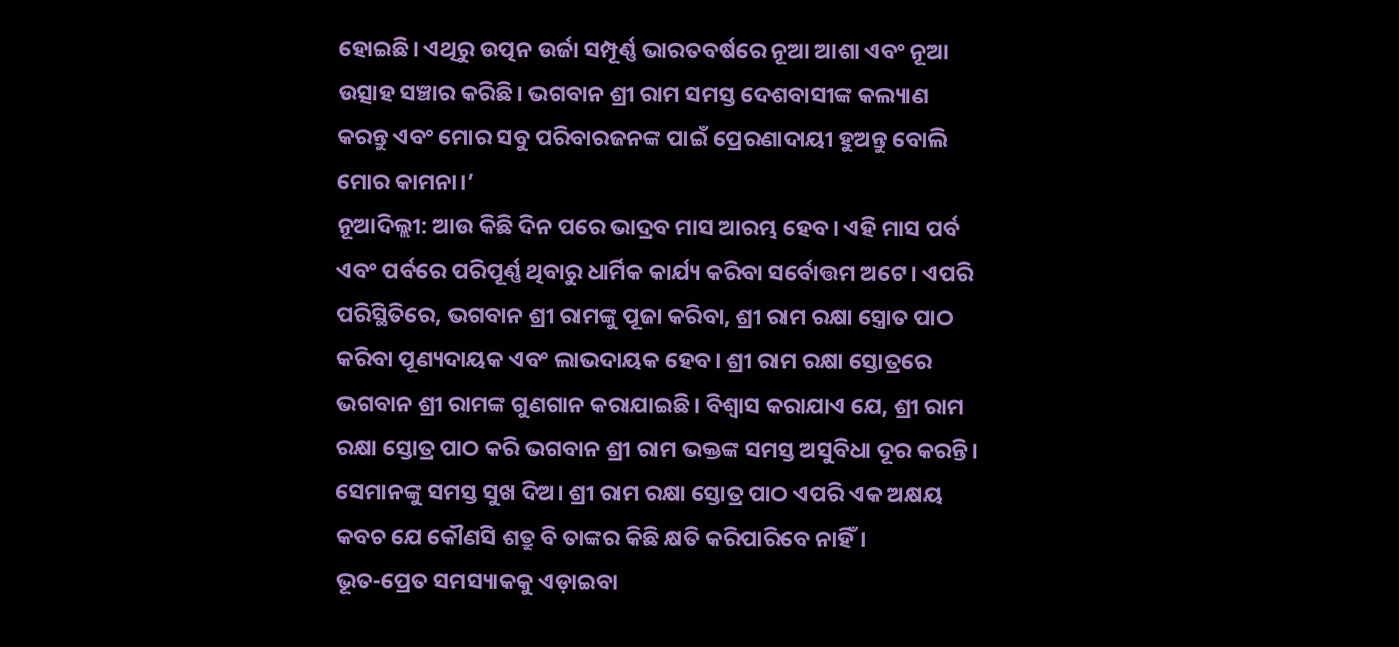ହୋଇଛି। ଏଥିରୁ ଉତ୍ପନ ଉର୍ଜା ସମ୍ପୂର୍ଣ୍ଣ ଭାରତବର୍ଷରେ ନୂଆ ଆଶା ଏବଂ ନୂଆ ଉତ୍ସାହ ସଞ୍ଚାର କରିଛି। ଭଗବାନ ଶ୍ରୀ ରାମ ସମସ୍ତ ଦେଶବାସୀଙ୍କ କଲ୍ୟାଣ କରନ୍ତୁ ଏବଂ ମୋର ସବୁ ପରିବାରଜନଙ୍କ ପାଇଁ ପ୍ରେରଣାଦାୟୀ ହୁଅନ୍ତୁ ବୋଲି ମୋର କାମନା।’
ନୂଆଦିଲ୍ଲୀ: ଆଉ କିଛି ଦିନ ପରେ ଭାଦ୍ରବ ମାସ ଆରମ୍ଭ ହେବ। ଏହି ମାସ ପର୍ବ ଏବଂ ପର୍ବରେ ପରିପୂର୍ଣ୍ଣ ଥିବାରୁ ଧାର୍ମିକ କାର୍ଯ୍ୟ କରିବା ସର୍ବୋତ୍ତମ ଅଟେ। ଏପରି ପରିସ୍ଥିତିରେ, ଭଗବାନ ଶ୍ରୀ ରାମଙ୍କୁ ପୂଜା କରିବା, ଶ୍ରୀ ରାମ ରକ୍ଷା ସ୍ତ୍ରୋତ ପାଠ କରିବା ପୂଣ୍ୟଦାୟକ ଏବଂ ଲାଭଦାୟକ ହେବ। ଶ୍ରୀ ରାମ ରକ୍ଷା ସ୍ତୋତ୍ରରେ ଭଗବାନ ଶ୍ରୀ ରାମଙ୍କ ଗୁଣଗାନ କରାଯାଇଛି। ବିଶ୍ୱାସ କରାଯାଏ ଯେ, ଶ୍ରୀ ରାମ ରକ୍ଷା ସ୍ତୋତ୍ର ପାଠ କରି ଭଗବାନ ଶ୍ରୀ ରାମ ଭକ୍ତଙ୍କ ସମସ୍ତ ଅସୁବିଧା ଦୂର କରନ୍ତି। ସେମାନଙ୍କୁ ସମସ୍ତ ସୁଖ ଦିଅ। ଶ୍ରୀ ରାମ ରକ୍ଷା ସ୍ତୋତ୍ର ପାଠ ଏପରି ଏକ ଅକ୍ଷୟ କବଚ ଯେ କୌଣସି ଶତ୍ରୁ ବି ତାଙ୍କର କିଛି କ୍ଷତି କରିପାରିବେ ନାହିଁ।
ଭୂତ-ପ୍ରେତ ସମସ୍ୟାକକୁ ଏଡ଼ାଇବା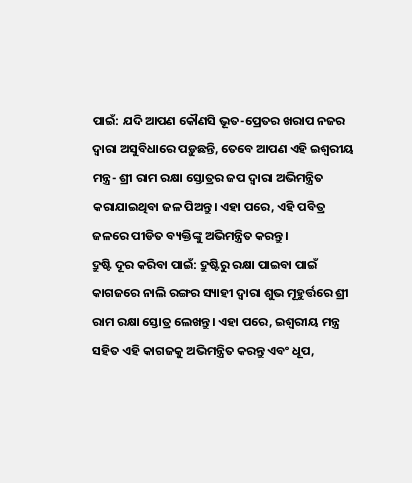ପାଇଁ: ଯଦି ଆପଣ କୌଣସି ଭୂତ-ପ୍ରେତର ଖରାପ ନଜର ଦ୍ୱାରା ଅସୁବିଧାରେ ପଡ଼ୁଛନ୍ତି, ତେବେ ଆପଣ ଏହି ଇଶ୍ୱରୀୟ ମନ୍ତ୍ର- ଶ୍ରୀ ରାମ ରକ୍ଷା ସ୍ତୋତ୍ରର ଜପ ଦ୍ଵାରା ଅଭିମନ୍ତ୍ରିତ କରାଯାଇଥିବା ଜଳ ପିଅନ୍ତୁ। ଏହା ପରେ, ଏହି ପବିତ୍ର ଜଳରେ ପୀଡିତ ବ୍ୟକ୍ତିଙ୍କୁ ଅଭିମନ୍ତ୍ରିତ କରନ୍ତୁ।
ଦ୍ରୁଷ୍ଟି ଦୂର କରିବା ପାଇଁ: ଦ୍ରୁଷ୍ଟିରୁ ରକ୍ଷା ପାଇବା ପାଇଁ କାଗଜରେ ନାଲି ରଙ୍ଗର ସ୍ୟାହୀ ଦ୍ଵାରା ଶୁଭ ମୂହୁର୍ତ୍ତରେ ଶ୍ରୀ ରାମ ରକ୍ଷା ସ୍ତୋତ୍ର ଲେଖନ୍ତୁ। ଏହା ପରେ, ଇଶ୍ୱରୀୟ ମନ୍ତ୍ର ସହିତ ଏହି କାଗଜକୁ ଅଭିମନ୍ତ୍ରିତ କରନ୍ତୁ ଏବଂ ଧୂପ,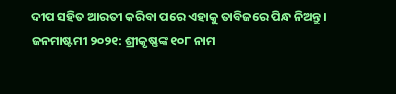ଦୀପ ସହିତ ଆରତୀ କରିବା ପରେ ଏହାକୁ ତାବିଜରେ ପିନ୍ଧ ନିଅନ୍ତୁ।
ଜନମାଷ୍ଟମୀ ୨୦୨୧: ଶ୍ରୀକୃଷ୍ଣଙ୍କ ୧୦୮ ନାମ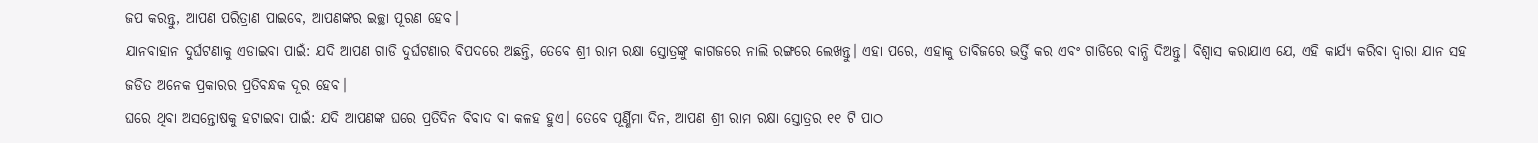ଜପ କରନ୍ତୁ, ଆପଣ ପରିତ୍ରାଣ ପାଇବେ, ଆପଣଙ୍କର ଇଚ୍ଛା ପୂରଣ ହେବ।
ଯାନବାହାନ ଦୁର୍ଘଟଣାକୁ ଏଡାଇବା ପାଇଁ: ଯଦି ଆପଣ ଗାଡି ଦୁର୍ଘଟଣାର ବିପଦରେ ଅଛନ୍ତି, ତେବେ ଶ୍ରୀ ରାମ ରକ୍ଷା ସ୍ତୋତ୍ରଙ୍କୁ କାଗଜରେ ନାଲି ରଙ୍ଗରେ ଲେଖନ୍ତୁ। ଏହା ପରେ, ଏହାକୁ ତାବିଜରେ ଭର୍ତ୍ତି କର ଏବଂ ଗାଡିରେ ବାନ୍ଧି ଦିଅନ୍ତୁ। ବିଶ୍ବାସ କରାଯାଏ ଯେ, ଏହି କାର୍ଯ୍ୟ କରିବା ଦ୍ୱାରା ଯାନ ସହ ଜଡିତ ଅନେକ ପ୍ରକାରର ପ୍ରତିବନ୍ଧକ ଦୂର ହେବ।
ଘରେ ଥିବା ଅସନ୍ତୋଷକୁ ହଟାଇବା ପାଇଁ: ଯଦି ଆପଣଙ୍କ ଘରେ ପ୍ରତିଦିନ ବିବାଦ ବା କଳହ ହୁଏ। ତେବେ ପୂର୍ଣ୍ଣିମା ଦିନ, ଆପଣ ଶ୍ରୀ ରାମ ରକ୍ଷା ସ୍ତୋତ୍ରର ୧୧ ଟି ପାଠ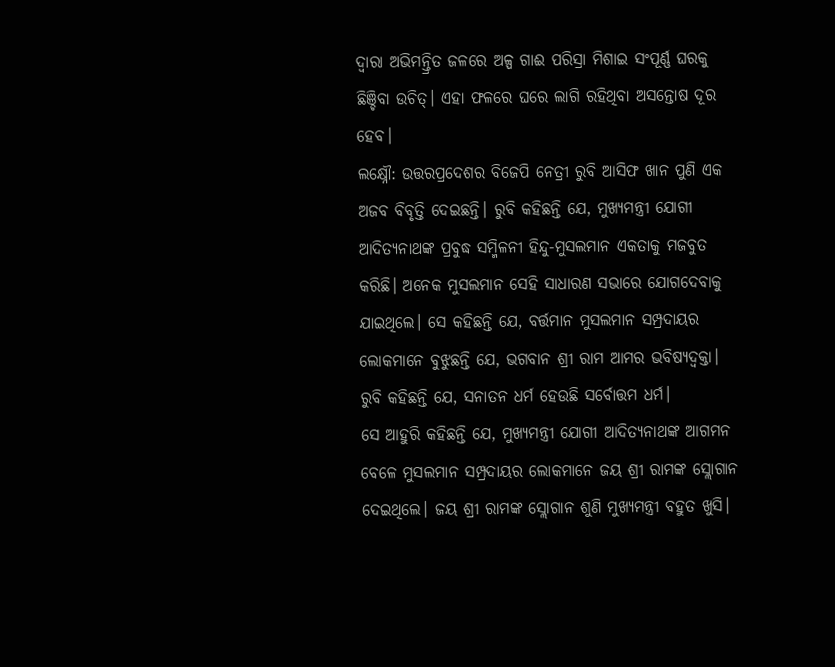ଦ୍ୱାରା ଅଭିମନ୍ତ୍ରିତ ଜଳରେ ଅଳ୍ପ ଗାଈ ପରିସ୍ରା ମିଶାଇ ସଂପୂର୍ଣ୍ଣ ଘରକୁ ଛିଞ୍ଚିବା ଉଚିତ୍। ଏହା ଫଳରେ ଘରେ ଲାଗି ରହିଥିବା ଅସନ୍ତୋଷ ଦୂର ହେବ।
ଲକ୍ଷ୍ନୌ: ଉତ୍ତରପ୍ରଦେଶର ବିଜେପି ନେତ୍ରୀ ରୁବି ଆସିଫ ଖାନ ପୁଣି ଏକ ଅଜବ ବିବୃତ୍ତି ଦେଇଛନ୍ତି। ରୁବି କହିଛନ୍ତି ଯେ, ମୁଖ୍ୟମନ୍ତ୍ରୀ ଯୋଗୀ ଆଦିତ୍ୟନାଥଙ୍କ ପ୍ରବୁଦ୍ଧ ସମ୍ମିଳନୀ ହିନ୍ଦୁ-ମୁସଲମାନ ଏକତାକୁ ମଜବୁତ କରିଛି। ଅନେକ ମୁସଲମାନ ସେହି ସାଧାରଣ ସଭାରେ ଯୋଗଦେବାକୁ ଯାଇଥିଲେ। ସେ କହିଛନ୍ତି ଯେ, ବର୍ତ୍ତମାନ ମୁସଲମାନ ସମ୍ପ୍ରଦାୟର ଲୋକମାନେ ବୁଝୁଛନ୍ତି ଯେ, ଭଗବାନ ଶ୍ରୀ ରାମ ଆମର ଭବିଷ୍ୟଦ୍ବକ୍ତା। ରୁବି କହିଛନ୍ତି ଯେ, ସନାତନ ଧର୍ମ ହେଉଛି ସର୍ବୋତ୍ତମ ଧର୍ମ।
ସେ ଆହୁରି କହିଛନ୍ତି ଯେ, ମୁଖ୍ୟମନ୍ତ୍ରୀ ଯୋଗୀ ଆଦିତ୍ୟନାଥଙ୍କ ଆଗମନ ବେଳେ ମୁସଲମାନ ସମ୍ପ୍ରଦାୟର ଲୋକମାନେ ଜୟ ଶ୍ରୀ ରାମଙ୍କ ସ୍ଲୋଗାନ ଦେଇଥିଲେ। ଜୟ ଶ୍ରୀ ରାମଙ୍କ ସ୍ଲୋଗାନ ଶୁଣି ମୁଖ୍ୟମନ୍ତ୍ରୀ ବହୁତ ଖୁସି।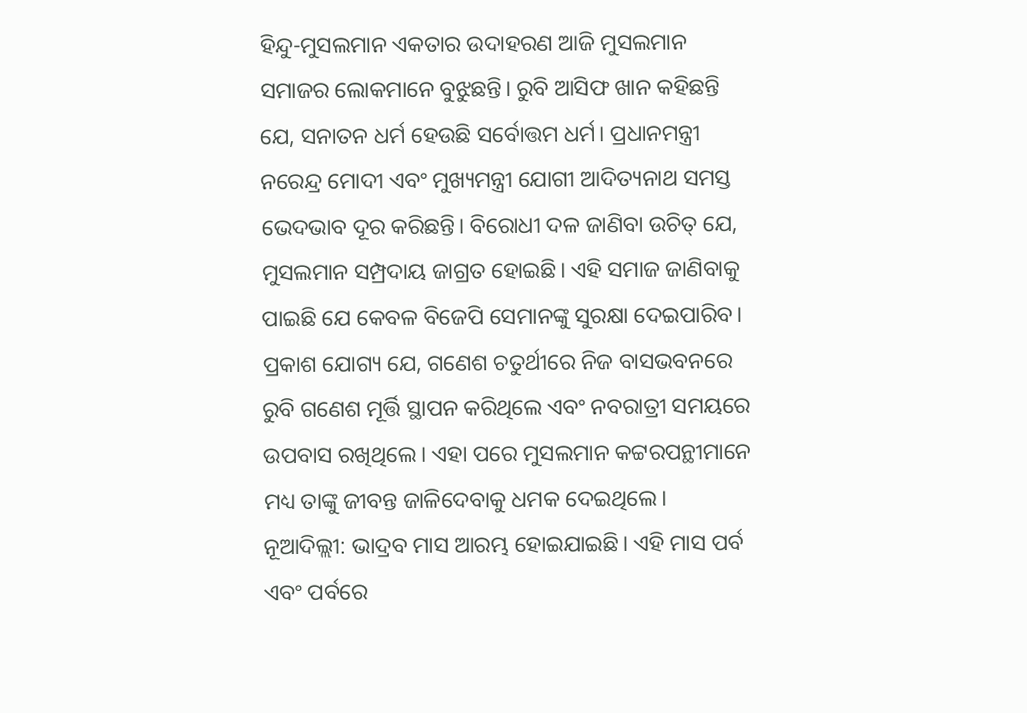ହିନ୍ଦୁ-ମୁସଲମାନ ଏକତାର ଉଦାହରଣ ଆଜି ମୁସଲମାନ ସମାଜର ଲୋକମାନେ ବୁଝୁଛନ୍ତି। ରୁବି ଆସିଫ ଖାନ କହିଛନ୍ତି ଯେ, ସନାତନ ଧର୍ମ ହେଉଛି ସର୍ବୋତ୍ତମ ଧର୍ମ। ପ୍ରଧାନମନ୍ତ୍ରୀ ନରେନ୍ଦ୍ର ମୋଦୀ ଏବଂ ମୁଖ୍ୟମନ୍ତ୍ରୀ ଯୋଗୀ ଆଦିତ୍ୟନାଥ ସମସ୍ତ ଭେଦଭାବ ଦୂର କରିଛନ୍ତି। ବିରୋଧୀ ଦଳ ଜାଣିବା ଉଚିତ୍ ଯେ, ମୁସଲମାନ ସମ୍ପ୍ରଦାୟ ଜାଗ୍ରତ ହୋଇଛି। ଏହି ସମାଜ ଜାଣିବାକୁ ପାଇଛି ଯେ କେବଳ ବିଜେପି ସେମାନଙ୍କୁ ସୁରକ୍ଷା ଦେଇପାରିବ।
ପ୍ରକାଶ ଯୋଗ୍ୟ ଯେ, ଗଣେଶ ଚତୁର୍ଥୀରେ ନିଜ ବାସଭବନରେ ରୁବି ଗଣେଶ ମୂର୍ତ୍ତି ସ୍ଥାପନ କରିଥିଲେ ଏବଂ ନବରାତ୍ରୀ ସମୟରେ ଉପବାସ ରଖିଥିଲେ। ଏହା ପରେ ମୁସଲମାନ କଟ୍ଟରପନ୍ଥୀମାନେ ମଧ୍ୟ ତାଙ୍କୁ ଜୀବନ୍ତ ଜାଳିଦେବାକୁ ଧମକ ଦେଇଥିଲେ।
ନୂଆଦିଲ୍ଲୀ: ଭାଦ୍ରବ ମାସ ଆରମ୍ଭ ହୋଇଯାଇଛି। ଏହି ମାସ ପର୍ବ ଏବଂ ପର୍ବରେ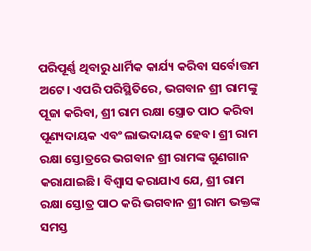ପରିପୂର୍ଣ୍ଣ ଥିବାରୁ ଧାର୍ମିକ କାର୍ଯ୍ୟ କରିବା ସର୍ବୋତ୍ତମ ଅଟେ। ଏପରି ପରିସ୍ଥିତିରେ, ଭଗବାନ ଶ୍ରୀ ରାମଙ୍କୁ ପୂଜା କରିବା, ଶ୍ରୀ ରାମ ରକ୍ଷା ସ୍ତ୍ରୋତ ପାଠ କରିବା ପୂଣ୍ୟଦାୟକ ଏବଂ ଲାଭଦାୟକ ହେବ। ଶ୍ରୀ ରାମ ରକ୍ଷା ସ୍ତୋତ୍ରରେ ଭଗବାନ ଶ୍ରୀ ରାମଙ୍କ ଗୁଣଗାନ କରାଯାଇଛି। ବିଶ୍ୱାସ କରାଯାଏ ଯେ, ଶ୍ରୀ ରାମ ରକ୍ଷା ସ୍ତୋତ୍ର ପାଠ କରି ଭଗବାନ ଶ୍ରୀ ରାମ ଭକ୍ତଙ୍କ ସମସ୍ତ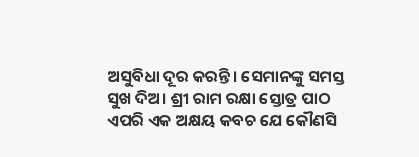ଅସୁବିଧା ଦୂର କରନ୍ତି। ସେମାନଙ୍କୁ ସମସ୍ତ ସୁଖ ଦିଅ। ଶ୍ରୀ ରାମ ରକ୍ଷା ସ୍ତୋତ୍ର ପାଠ ଏପରି ଏକ ଅକ୍ଷୟ କବଚ ଯେ କୌଣସି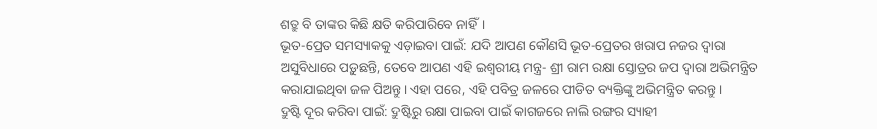ଶତ୍ରୁ ବି ତାଙ୍କର କିଛି କ୍ଷତି କରିପାରିବେ ନାହିଁ।
ଭୂତ-ପ୍ରେତ ସମସ୍ୟାକକୁ ଏଡ଼ାଇବା ପାଇଁ: ଯଦି ଆପଣ କୌଣସି ଭୂତ-ପ୍ରେତର ଖରାପ ନଜର ଦ୍ୱାରା ଅସୁବିଧାରେ ପଡ଼ୁଛନ୍ତି, ତେବେ ଆପଣ ଏହି ଇଶ୍ୱରୀୟ ମନ୍ତ୍ର- ଶ୍ରୀ ରାମ ରକ୍ଷା ସ୍ତୋତ୍ରର ଜପ ଦ୍ଵାରା ଅଭିମନ୍ତ୍ରିତ କରାଯାଇଥିବା ଜଳ ପିଅନ୍ତୁ। ଏହା ପରେ, ଏହି ପବିତ୍ର ଜଳରେ ପୀଡିତ ବ୍ୟକ୍ତିଙ୍କୁ ଅଭିମନ୍ତ୍ରିତ କରନ୍ତୁ।
ଦ୍ରୁଷ୍ଟି ଦୂର କରିବା ପାଇଁ: ଦ୍ରୁଷ୍ଟିରୁ ରକ୍ଷା ପାଇବା ପାଇଁ କାଗଜରେ ନାଲି ରଙ୍ଗର ସ୍ୟାହୀ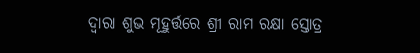ଦ୍ଵାରା ଶୁଭ ମୂହୁର୍ତ୍ତରେ ଶ୍ରୀ ରାମ ରକ୍ଷା ସ୍ତୋତ୍ର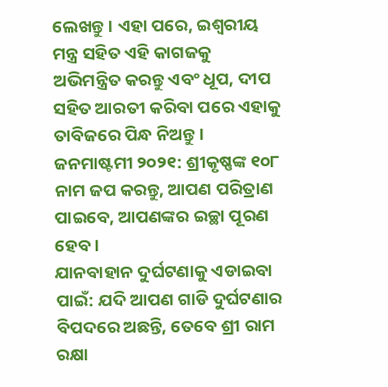ଲେଖନ୍ତୁ। ଏହା ପରେ, ଇଶ୍ୱରୀୟ ମନ୍ତ୍ର ସହିତ ଏହି କାଗଜକୁ ଅଭିମନ୍ତ୍ରିତ କରନ୍ତୁ ଏବଂ ଧୂପ, ଦୀପ ସହିତ ଆରତୀ କରିବା ପରେ ଏହାକୁ ତାବିଜରେ ପିନ୍ଧ ନିଅନ୍ତୁ।
ଜନମାଷ୍ଟମୀ ୨୦୨୧: ଶ୍ରୀକୃଷ୍ଣଙ୍କ ୧୦୮ ନାମ ଜପ କରନ୍ତୁ, ଆପଣ ପରିତ୍ରାଣ ପାଇବେ, ଆପଣଙ୍କର ଇଚ୍ଛା ପୂରଣ ହେବ।
ଯାନବାହାନ ଦୁର୍ଘଟଣାକୁ ଏଡାଇବା ପାଇଁ: ଯଦି ଆପଣ ଗାଡି ଦୁର୍ଘଟଣାର ବିପଦରେ ଅଛନ୍ତି, ତେବେ ଶ୍ରୀ ରାମ ରକ୍ଷା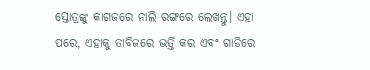ସ୍ତୋତ୍ରଙ୍କୁ କାଗଜରେ ନାଲି ରଙ୍ଗରେ ଲେଖନ୍ତୁ। ଏହା ପରେ, ଏହାକୁ ତାବିଜରେ ଭର୍ତ୍ତି କର ଏବଂ ଗାଡିରେ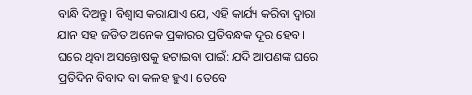ବାନ୍ଧି ଦିଅନ୍ତୁ। ବିଶ୍ବାସ କରାଯାଏ ଯେ, ଏହି କାର୍ଯ୍ୟ କରିବା ଦ୍ୱାରା ଯାନ ସହ ଜଡିତ ଅନେକ ପ୍ରକାରର ପ୍ରତିବନ୍ଧକ ଦୂର ହେବ।
ଘରେ ଥିବା ଅସନ୍ତୋଷକୁ ହଟାଇବା ପାଇଁ: ଯଦି ଆପଣଙ୍କ ଘରେ ପ୍ରତିଦିନ ବିବାଦ ବା କଳହ ହୁଏ। ତେବେ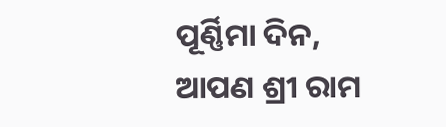ପୂର୍ଣ୍ଣିମା ଦିନ, ଆପଣ ଶ୍ରୀ ରାମ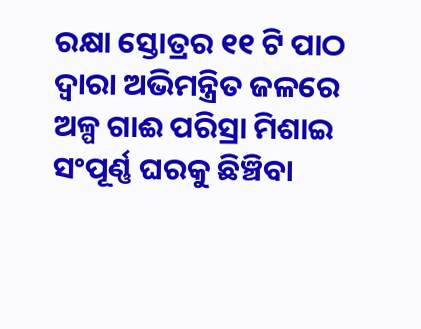ରକ୍ଷା ସ୍ତୋତ୍ରର ୧୧ ଟି ପାଠ ଦ୍ୱାରା ଅଭିମନ୍ତ୍ରିତ ଜଳରେ ଅଳ୍ପ ଗାଈ ପରିସ୍ରା ମିଶାଇ ସଂପୂର୍ଣ୍ଣ ଘରକୁ ଛିଞ୍ଚିବା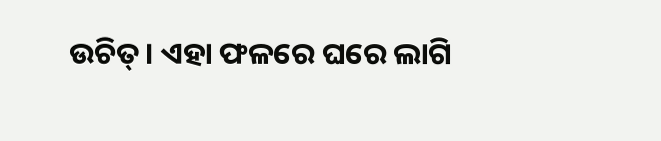ଉଚିତ୍। ଏହା ଫଳରେ ଘରେ ଲାଗି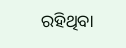ରହିଥିବା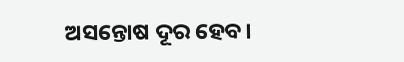ଅସନ୍ତୋଷ ଦୂର ହେବ।